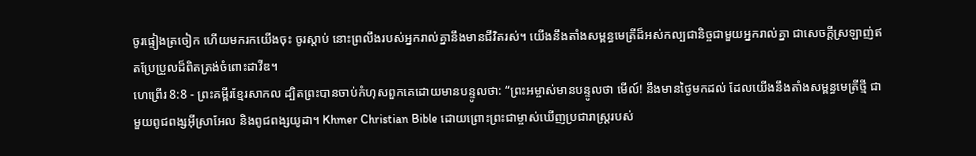ចូរផ្ទៀងត្រចៀក ហើយមករកយើងចុះ ចូរស្ដាប់ នោះព្រលឹងរបស់អ្នករាល់គ្នានឹងមានជីវិតរស់។ យើងនឹងតាំងសម្ពន្ធមេត្រីដ៏អស់កល្បជានិច្ចជាមួយអ្នករាល់គ្នា ជាសេចក្ដីស្រឡាញ់ឥតប្រែប្រួលដ៏ពិតត្រង់ចំពោះដាវីឌ។
ហេព្រើរ 8:8 - ព្រះគម្ពីរខ្មែរសាកល ដ្បិតព្រះបានចាប់កំហុសពួកគេដោយមានបន្ទូលថា: “ព្រះអម្ចាស់មានបន្ទូលថា មើល៍! នឹងមានថ្ងៃមកដល់ ដែលយើងនឹងតាំងសម្ពន្ធមេត្រីថ្មី ជាមួយពូជពង្សអ៊ីស្រាអែល និងពូជពង្សយូដា។ Khmer Christian Bible ដោយព្រោះព្រះជាម្ចាស់ឃើញប្រជារាស្ដ្ររបស់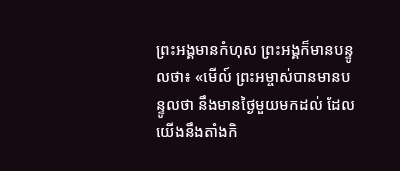ព្រះអង្គមានកំហុស ព្រះអង្គក៏មានបន្ទូលថា៖ «មើល៍ ព្រះអម្ចាស់បានមានបន្ទូលថា នឹងមានថ្ងៃមួយមកដល់ ដែលយើងនឹងតាំងកិ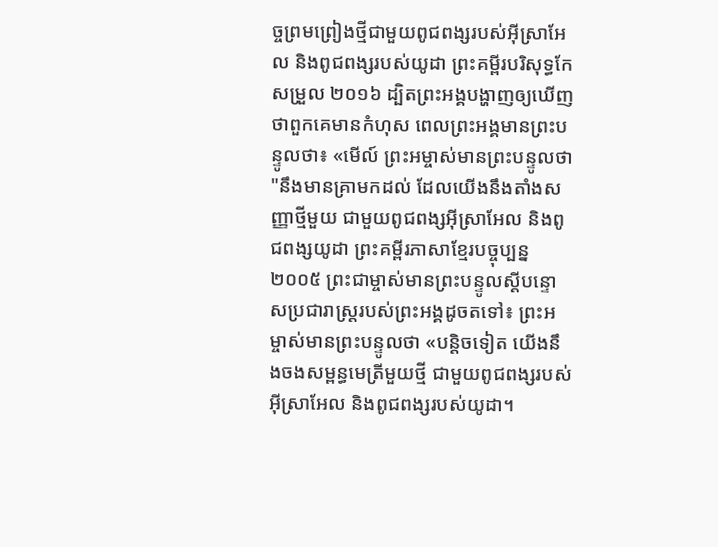ច្ចព្រមព្រៀងថ្មីជាមួយពូជពង្សរបស់អ៊ីស្រាអែល និងពូជពង្សរបស់យូដា ព្រះគម្ពីរបរិសុទ្ធកែសម្រួល ២០១៦ ដ្បិតព្រះអង្គបង្ហាញឲ្យឃើញថាពួកគេមានកំហុស ពេលព្រះអង្គមានព្រះបន្ទូលថា៖ «មើល៍ ព្រះអម្ចាស់មានព្រះបន្ទូលថា "នឹងមានគ្រាមកដល់ ដែលយើងនឹងតាំងសញ្ញាថ្មីមួយ ជាមួយពូជពង្សអ៊ីស្រាអែល និងពូជពង្សយូដា ព្រះគម្ពីរភាសាខ្មែរបច្ចុប្បន្ន ២០០៥ ព្រះជាម្ចាស់មានព្រះបន្ទូលស្ដីបន្ទោសប្រជារាស្ត្ររបស់ព្រះអង្គដូចតទៅ៖ ព្រះអម្ចាស់មានព្រះបន្ទូលថា «បន្តិចទៀត យើងនឹងចងសម្ពន្ធមេត្រីមួយថ្មី ជាមួយពូជពង្សរបស់អ៊ីស្រាអែល និងពូជពង្សរបស់យូដា។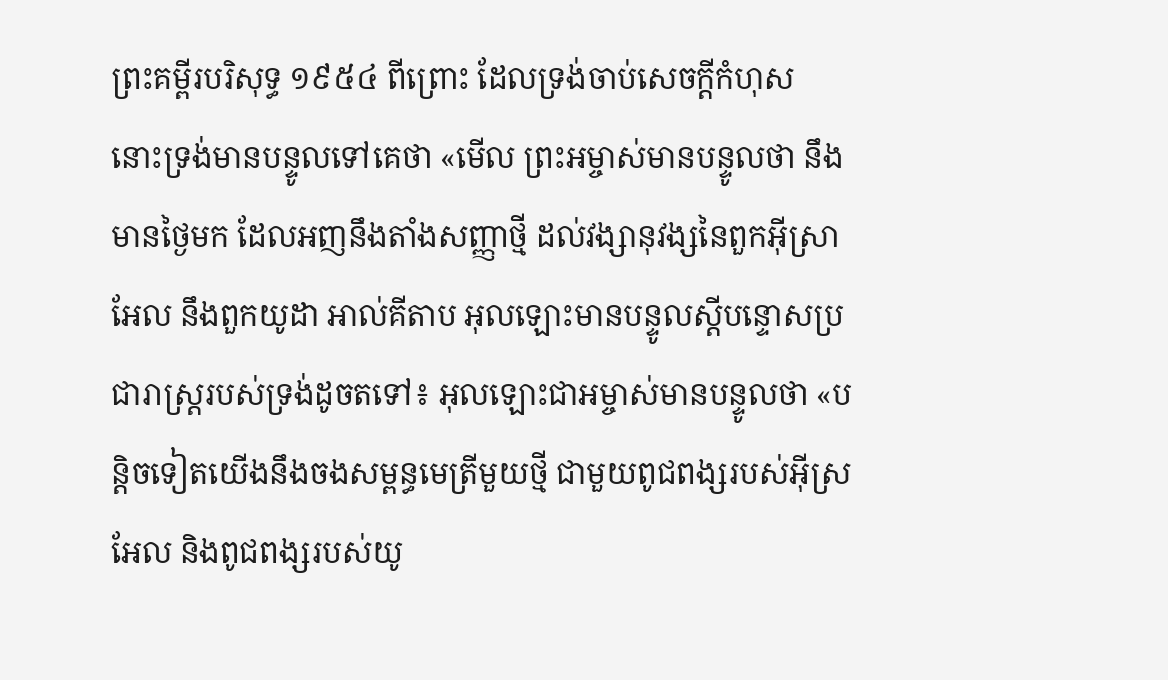ព្រះគម្ពីរបរិសុទ្ធ ១៩៥៤ ពីព្រោះ ដែលទ្រង់ចាប់សេចក្ដីកំហុស នោះទ្រង់មានបន្ទូលទៅគេថា «មើល ព្រះអម្ចាស់មានបន្ទូលថា នឹងមានថ្ងៃមក ដែលអញនឹងតាំងសញ្ញាថ្មី ដល់វង្សានុវង្សនៃពួកអ៊ីស្រាអែល នឹងពួកយូដា អាល់គីតាប អុលឡោះមានបន្ទូលស្ដីបន្ទោសប្រជារាស្ដ្ររបស់ទ្រង់ដូចតទៅ៖ អុលឡោះជាអម្ចាស់មានបន្ទូលថា «បន្ដិចទៀតយើងនឹងចងសម្ពន្ធមេត្រីមួយថ្មី ជាមួយពូជពង្សរបស់អ៊ីស្រអែល និងពូជពង្សរបស់យូ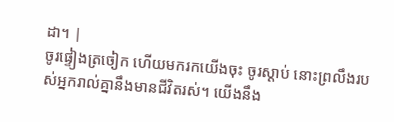ដា។ |
ចូរផ្ទៀងត្រចៀក ហើយមករកយើងចុះ ចូរស្ដាប់ នោះព្រលឹងរបស់អ្នករាល់គ្នានឹងមានជីវិតរស់។ យើងនឹង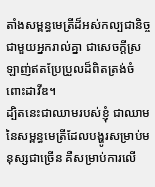តាំងសម្ពន្ធមេត្រីដ៏អស់កល្បជានិច្ចជាមួយអ្នករាល់គ្នា ជាសេចក្ដីស្រឡាញ់ឥតប្រែប្រួលដ៏ពិតត្រង់ចំពោះដាវីឌ។
ដ្បិតនេះជាឈាមរបស់ខ្ញុំ ជាឈាមនៃសម្ពន្ធមេត្រីដែលបង្ហូរសម្រាប់មនុស្សជាច្រើន គឺសម្រាប់ការលើ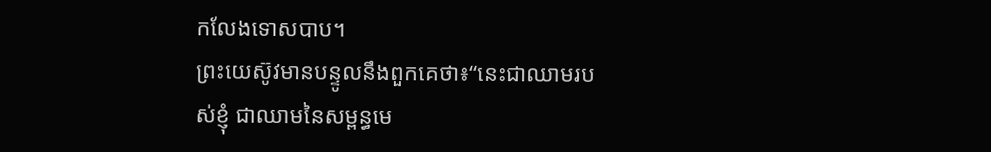កលែងទោសបាប។
ព្រះយេស៊ូវមានបន្ទូលនឹងពួកគេថា៖“នេះជាឈាមរបស់ខ្ញុំ ជាឈាមនៃសម្ពន្ធមេ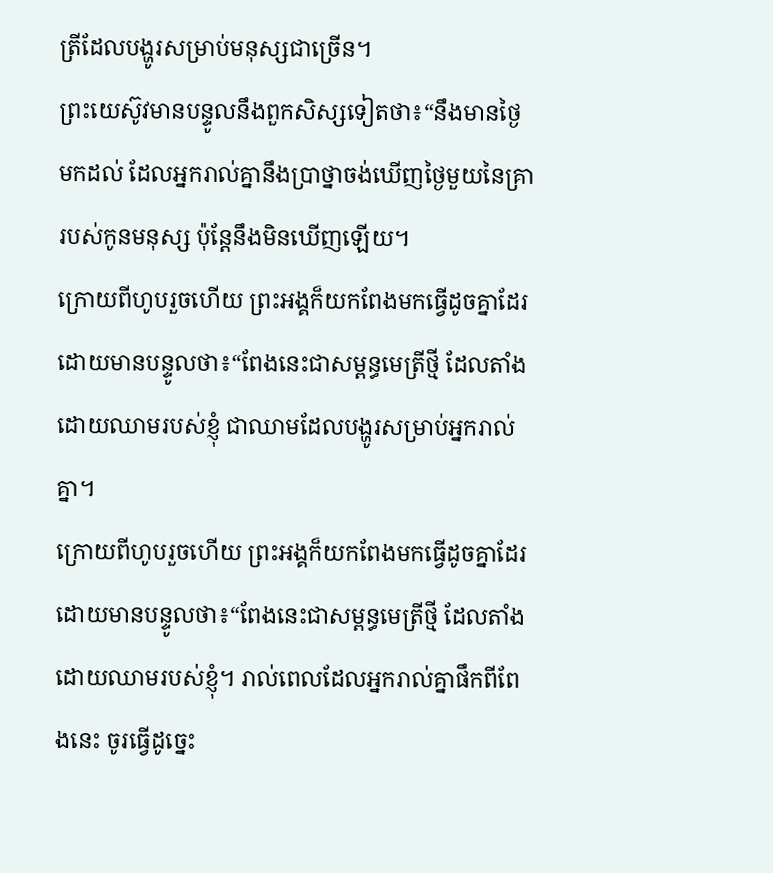ត្រីដែលបង្ហូរសម្រាប់មនុស្សជាច្រើន។
ព្រះយេស៊ូវមានបន្ទូលនឹងពួកសិស្សទៀតថា៖“នឹងមានថ្ងៃមកដល់ ដែលអ្នករាល់គ្នានឹងប្រាថ្នាចង់ឃើញថ្ងៃមួយនៃគ្រារបស់កូនមនុស្ស ប៉ុន្តែនឹងមិនឃើញឡើយ។
ក្រោយពីហូបរួចហើយ ព្រះអង្គក៏យកពែងមកធ្វើដូចគ្នាដែរ ដោយមានបន្ទូលថា៖“ពែងនេះជាសម្ពន្ធមេត្រីថ្មី ដែលតាំងដោយឈាមរបស់ខ្ញុំ ជាឈាមដែលបង្ហូរសម្រាប់អ្នករាល់គ្នា។
ក្រោយពីហូបរួចហើយ ព្រះអង្គក៏យកពែងមកធ្វើដូចគ្នាដែរ ដោយមានបន្ទូលថា៖“ពែងនេះជាសម្ពន្ធមេត្រីថ្មី ដែលតាំងដោយឈាមរបស់ខ្ញុំ។ រាល់ពេលដែលអ្នករាល់គ្នាផឹកពីពែងនេះ ចូរធ្វើដូច្នេះ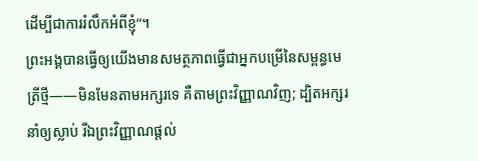ដើម្បីជាការរំលឹកអំពីខ្ញុំ”។
ព្រះអង្គបានធ្វើឲ្យយើងមានសមត្ថភាពធ្វើជាអ្នកបម្រើនៃសម្ពន្ធមេត្រីថ្មី——មិនមែនតាមអក្សរទេ គឺតាមព្រះវិញ្ញាណវិញ; ដ្បិតអក្សរនាំឲ្យស្លាប់ រីឯព្រះវិញ្ញាណផ្ដល់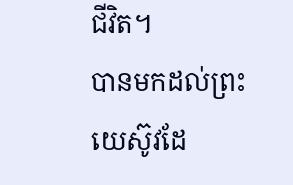ជីវិត។
បានមកដល់ព្រះយេស៊ូវដែ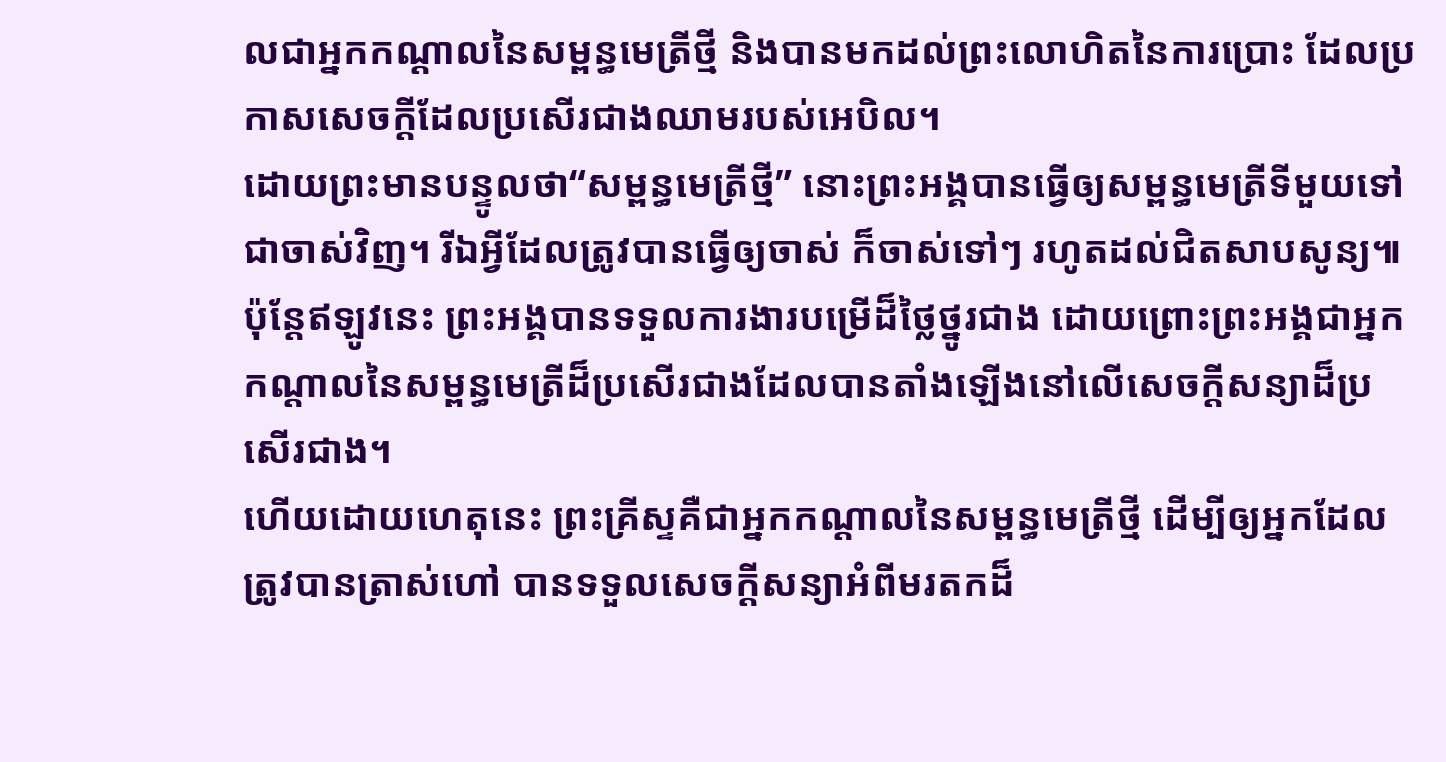លជាអ្នកកណ្ដាលនៃសម្ពន្ធមេត្រីថ្មី និងបានមកដល់ព្រះលោហិតនៃការប្រោះ ដែលប្រកាសសេចក្ដីដែលប្រសើរជាងឈាមរបស់អេបិល។
ដោយព្រះមានបន្ទូលថា“សម្ពន្ធមេត្រីថ្មី” នោះព្រះអង្គបានធ្វើឲ្យសម្ពន្ធមេត្រីទីមួយទៅជាចាស់វិញ។ រីឯអ្វីដែលត្រូវបានធ្វើឲ្យចាស់ ក៏ចាស់ទៅៗ រហូតដល់ជិតសាបសូន្យ៕
ប៉ុន្តែឥឡូវនេះ ព្រះអង្គបានទទួលការងារបម្រើដ៏ថ្លៃថ្នូរជាង ដោយព្រោះព្រះអង្គជាអ្នកកណ្ដាលនៃសម្ពន្ធមេត្រីដ៏ប្រសើរជាងដែលបានតាំងឡើងនៅលើសេចក្ដីសន្យាដ៏ប្រសើរជាង។
ហើយដោយហេតុនេះ ព្រះគ្រីស្ទគឺជាអ្នកកណ្ដាលនៃសម្ពន្ធមេត្រីថ្មី ដើម្បីឲ្យអ្នកដែលត្រូវបានត្រាស់ហៅ បានទទួលសេចក្ដីសន្យាអំពីមរតកដ៏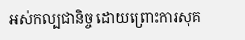អស់កល្បជានិច្ច ដោយព្រោះការសុគ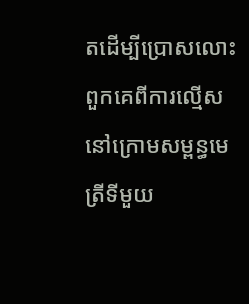តដើម្បីប្រោសលោះពួកគេពីការល្មើសនៅក្រោមសម្ពន្ធមេត្រីទីមួយ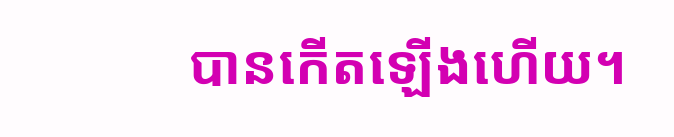បានកើតឡើងហើយ។